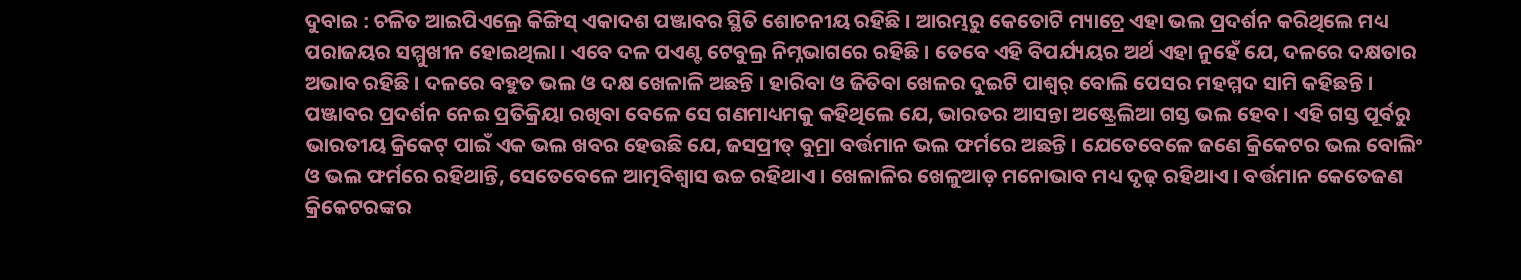ଦୁବାଇ : ଚଳିତ ଆଇପିଏଲ୍ରେ କିଙ୍ଗିସ୍ ଏକାଦଶ ପଞ୍ଜାବର ସ୍ଥିତି ଶୋଚନୀୟ ରହିଛି । ଆରମ୍ଭରୁ କେତୋଟି ମ୍ୟାଚ୍ରେ ଏହା ଭଲ ପ୍ରଦର୍ଶନ କରିଥିଲେ ମଧ୍ୟ ପରାଜୟର ସମ୍ମୁଖୀନ ହୋଇଥିଲା । ଏବେ ଦଳ ପଏଣ୍ଟ ଟେବୁଲ୍ର ନିମ୍ନଭାଗରେ ରହିଛି । ତେବେ ଏହି ବିପର୍ଯ୍ୟୟର ଅର୍ଥ ଏହା ନୁହେଁ ଯେ, ଦଳରେ ଦକ୍ଷତାର ଅଭାବ ରହିଛି । ଦଳରେ ବହୁତ ଭଲ ଓ ଦକ୍ଷ ଖେଳାଳି ଅଛନ୍ତି । ହାରିବା ଓ ଜିତିବା ଖେଳର ଦୁଇଟି ପାଶ୍ୱର୍ ବୋଲି ପେସର ମହମ୍ମଦ ସାମି କହିଛନ୍ତି । ପଞ୍ଜାବର ପ୍ରଦର୍ଶନ ନେଇ ପ୍ରତିକ୍ରିୟା ରଖିବା ବେଳେ ସେ ଗଣମାଧ୍ୟମକୁ କହିଥିଲେ ଯେ, ଭାରତର ଆସନ୍ତା ଅଷ୍ଟ୍ରେଲିଆ ଗସ୍ତ ଭଲ ହେବ । ଏହି ଗସ୍ତ ପୂର୍ବରୁ ଭାରତୀୟ କ୍ରିକେଟ୍ ପାଇଁ ଏକ ଭଲ ଖବର ହେଉଛି ଯେ, ଜସପ୍ରୀତ୍ ବୁମ୍ରା ବର୍ତ୍ତମାନ ଭଲ ଫର୍ମରେ ଅଛନ୍ତି । ଯେତେବେଳେ ଜଣେ କ୍ରିକେଟର ଭଲ ବୋଲିଂ ଓ ଭଲ ଫର୍ମରେ ରହିଥାନ୍ତି, ସେତେବେଳେ ଆତ୍ମବିଶ୍ୱାସ ଉଚ୍ଚ ରହିଥାଏ । ଖେଳାଳିର ଖେଳୁଆଡ଼ ମନୋଭାବ ମଧ୍ୟ ଦୃଢ଼ ରହିଥାଏ । ବର୍ତ୍ତମାନ କେତେଜଣ କ୍ରିକେଟରଙ୍କର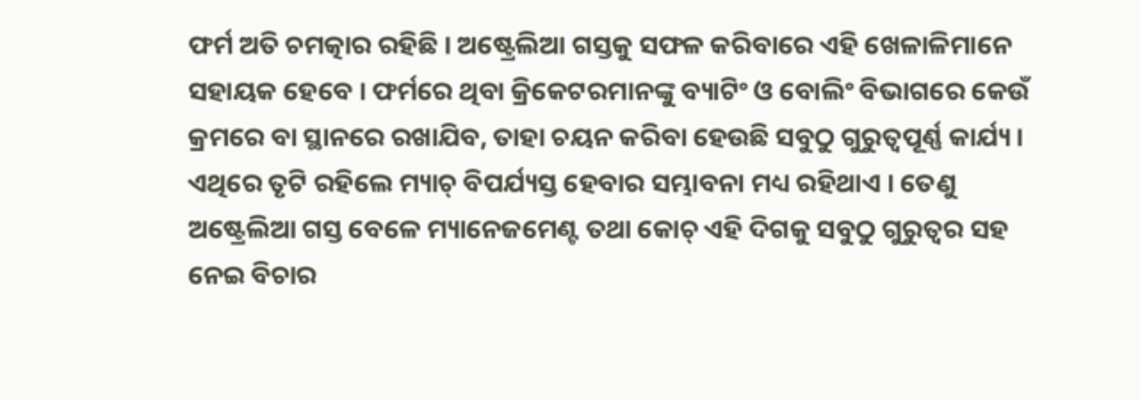ଫର୍ମ ଅତି ଚମତ୍କାର ରହିଛି । ଅଷ୍ଟ୍ରେଲିଆ ଗସ୍ତକୁ ସଫଳ କରିବାରେ ଏହି ଖେଳାଳିମାନେ ସହାୟକ ହେବେ । ଫର୍ମରେ ଥିବା କ୍ରିକେଟରମାନଙ୍କୁ ବ୍ୟାଟିଂ ଓ ବୋଲିଂ ବିଭାଗରେ କେଉଁ କ୍ରମରେ ବା ସ୍ଥାନରେ ରଖାଯିବ, ତାହା ଚୟନ କରିବା ହେଉଛି ସବୁଠୁ ଗୁରୁତ୍ୱପୂର୍ଣ୍ଣ କାର୍ଯ୍ୟ । ଏଥିରେ ତୃଟି ରହିଲେ ମ୍ୟାଚ୍ ବିପର୍ଯ୍ୟସ୍ତ ହେବାର ସମ୍ଭାବନା ମଧ୍ୟ ରହିଥାଏ । ତେଣୁ ଅଷ୍ଟ୍ରେଲିଆ ଗସ୍ତ ବେଳେ ମ୍ୟାନେଜମେଣ୍ଟ ତଥା କୋଚ୍ ଏହି ଦିଗକୁ ସବୁଠୁ ଗୁରୁତ୍ୱର ସହ ନେଇ ବିଚାର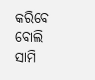କରିବେ ବୋଲି ସାମି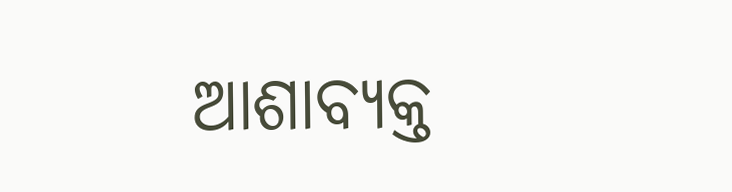ଆଶାବ୍ୟକ୍ତ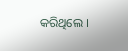କରିଥିଲେ ।